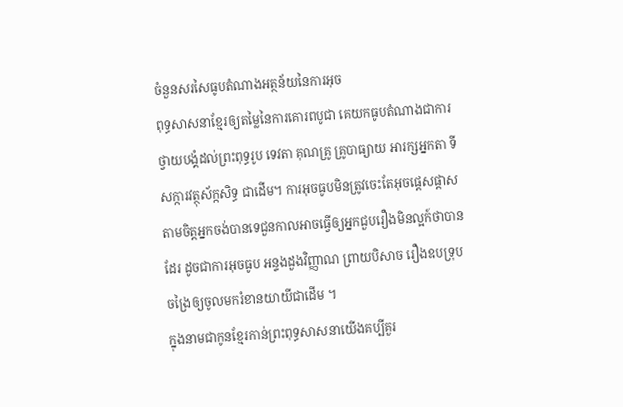ចំនួនសរសៃធូបតំណាងអត្ថន័យនៃការអុច
ពុទ្ធសាសនាខ្មែរឲ្យតម្លៃនៃការគោរពបូជា គេយកធូបតំណាងជាការថ្វាយបង្គំដល់ព្រះពុទ្ធរូប ទេវតា គុណគ្រូ គ្រូបាធ្យាយ អារក្សអ្នកតា ទីសក្ការវត្ថុស័ក្កសិទ្ធ ជាដេីម។ ការអុចធូបមិនត្រូវចេះតែអុចផ្ដេសផ្ដាសតាមចិត្តអ្នកចង់បានទេជួនកាលអាចធ្វេីឲ្យអ្នកជួបរឿងមិនល្អក៍ថាបានដែរ ដូចជាការអុចធូប អន្ទងដួងវិញ្ញាណ ព្រាយបិសាច រឿងឧបទ្រុបចង្រៃឲ្យចូលមករំខានយាយីជាដេីម ។
ក្នុងនាមជាកូនខ្មែរកាន់ព្រះពុទ្ធសាសនាយេីងគប្បីគួរ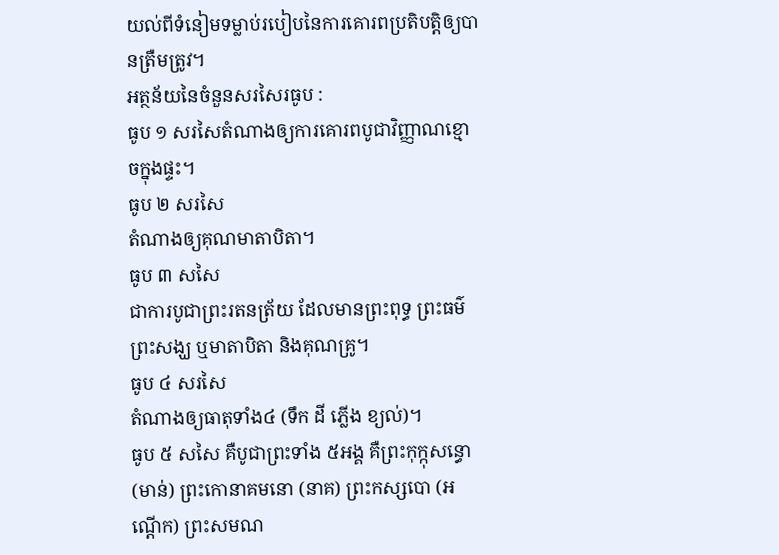យល់ពីទំនៀមទម្លាប់របៀបនៃការគោរពប្រតិបត្តិឲ្យបានត្រឺមត្រូវ។
អត្ថន័យនៃចំនួនសរសៃរធូប :
ធូប ១ សរសៃតំណាងឲ្យការគោរពបូជាវិញ្ញាណខ្មោចក្នុងផ្ទះ។
ធូប ២ សរសៃ
តំណាងឲ្យគុណមាតាបិតា។
ធូប ៣ សសៃ
ជាការបូជាព្រះរតនត្រ័យ ដែលមានព្រះពុទ្ធ ព្រះធម៌ ព្រះសង្ឃ ឬមាតាបិតា និងគុណគ្រូ។
ធូប ៤ សរសៃ
តំណាងឲ្យធាតុទាំង៤ (ទឹក ដី ភ្លើង ខ្យល់)។
ធូប ៥ សសៃ គឺបូជាព្រះទាំង ៥អង្គ គឺព្រះកុក្កុសន្ធោ (មាន់) ព្រះកោនាគមនោ (នាគ) ព្រះកស្សបោ (អណ្ដើក) ព្រះសមណ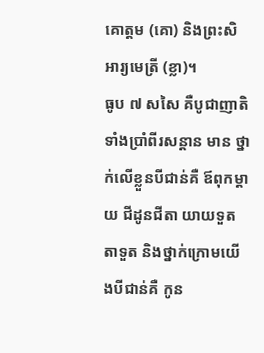គោត្តម (គោ) និងព្រះសិអារ្យមេត្រី (ខ្លា)។
ធូប ៧ សសៃ គឺបូជាញាតិទាំងប្រាំពីរសន្តាន មាន ថ្នាក់លើខ្លួនបីជាន់គឺ ឪពុកម្ដាយ ជីដូនជីតា យាយទួតតាទួត និងថ្នាក់ក្រោមយើងបីជាន់គឺ កូន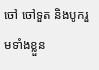ចៅ ចៅទួត និងបូករួមទាំងខ្លួន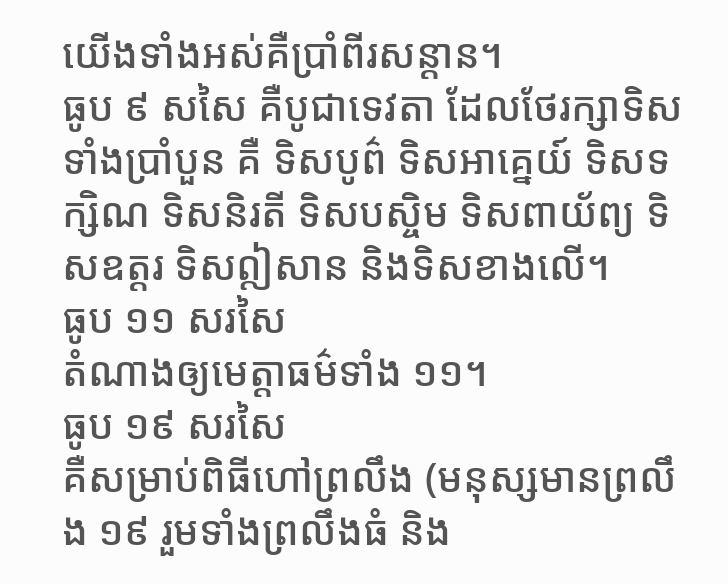យើងទាំងអស់គឺប្រាំពីរសន្តាន។
ធូប ៩ សសៃ គឺបូជាទេវតា ដែលថែរក្សាទិសទាំងប្រាំបួន គឺ ទិសបូព៌ ទិសអាគ្នេយ៍ ទិសទក្សិណ ទិសនិរតី ទិសបស្ចិម ទិសពាយ័ព្យ ទិសឧត្ដរ ទិសឦសាន និងទិសខាងលើ។
ធូប ១១ សរសៃ
តំណាងឲ្យមេត្តាធម៌ទាំង ១១។
ធូប ១៩ សរសៃ
គឺសម្រាប់ពិធីហៅព្រលឹង (មនុស្សមានព្រលឹង ១៩ រួមទាំងព្រលឹងធំ និង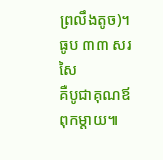ព្រលឹងតូច)។
ធូប ៣៣ សរសៃ
គឺបូជាគុណឪពុកម្ដាយ៕